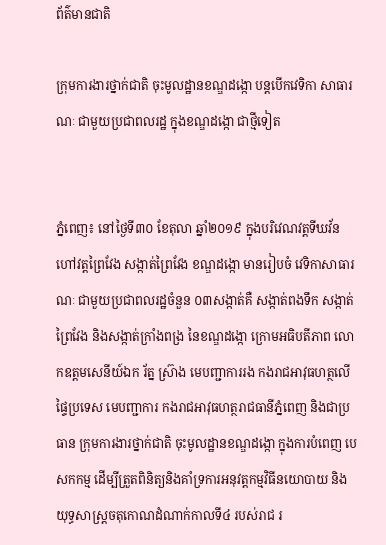ព័ត៌មានជាតិ

ក្រុមការងារថ្នាក់ជាតិ ចុះមូលដ្ឋានខណ្ឌដង្កោ បន្តបើកវេទិកា សាធារណៈ ជាមួយប្រជាពលរដ្ឋ ក្នុងខណ្ឌដង្កោ ជាថ្មីទៀត


ភ្នំពេញ៖ នៅថ្ងៃទី៣០ ខែតុលា ឆ្នាំ២០១៩ ក្នុងបរិវេណវត្តទីឃវ័ន ហៅវត្តព្រៃវែង សង្កាត់ព្រៃវែង ខណ្ឌដង្កោ មានរៀបចំ វេទិកាសាធារណៈ ជាមួយប្រជាពលរដ្ឋចំនួន ០៣សង្កាត់គឺ សង្កាត់ពងទឹក សង្កាត់ព្រៃវែង និងសង្កាត់ក្រាំងពង្រ នៃខណ្ឌដង្កោ ក្រោមអធិបតីភាព លោកឧត្តមសេនីយ៍ឯក រ័ត្ន ស្រ៊ាង មេបញ្ជាការរង កងរាជអាវុធហត្ថលើផ្ទៃប្រទេស មេបញ្ជាការ កងរាជអាវុធហត្ថរាជធានីភ្នំពេញ និងជាប្រធាន ក្រុមការងារថ្នាក់ជាតិ ចុះមូលដ្ឋានខណ្ឌដង្កោ ក្នុងការបំពេញ បេសកកម្ម ដើម្បីត្រួតពិនិត្យនិងគាំទ្រការអនុវត្តកម្មវិធីនយោបាយ និងយុទ្ធសាស្ត្រចតុកោណដំណាក់កាលទី៤ របស់រាជ រ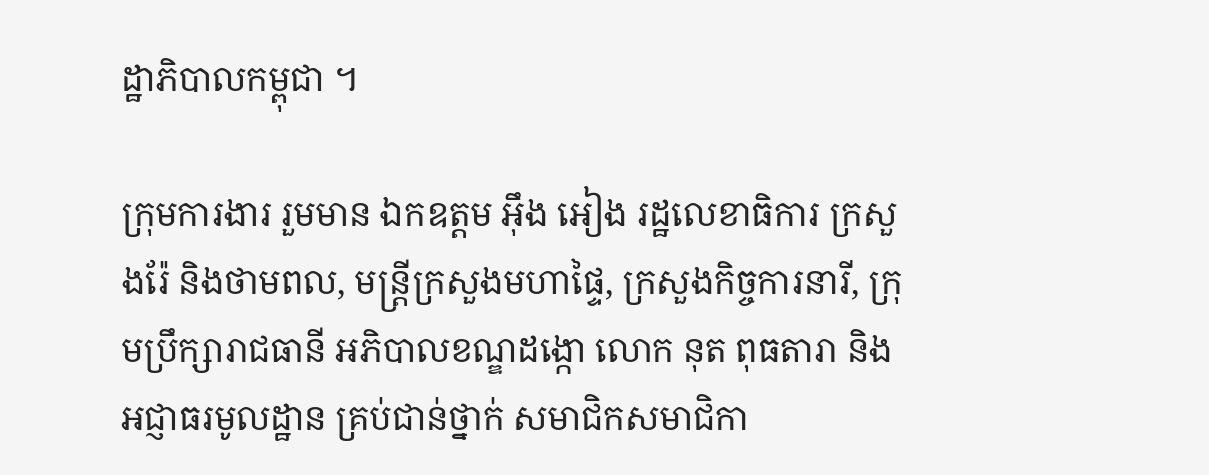ដ្ឋាភិបាលកម្ពុជា ។

ក្រុមការងារ រួមមាន ឯកឧត្តម អ៊ឹង អៀង រដ្ឋលេខាធិការ ក្រសួងរ៉ែ និងថាមពល, មន្ត្រីក្រសួងមហាផ្ទៃ, ក្រសួងកិច្ចការនារី, ក្រុមប្រឹក្សារាជធានី អភិបាលខណ្ឌដង្កោ លោក នុត ពុធតារា និង អជ្ញាធរមូលដ្ឋាន គ្រប់ជាន់ថ្នាក់ សមាជិកសមាជិកា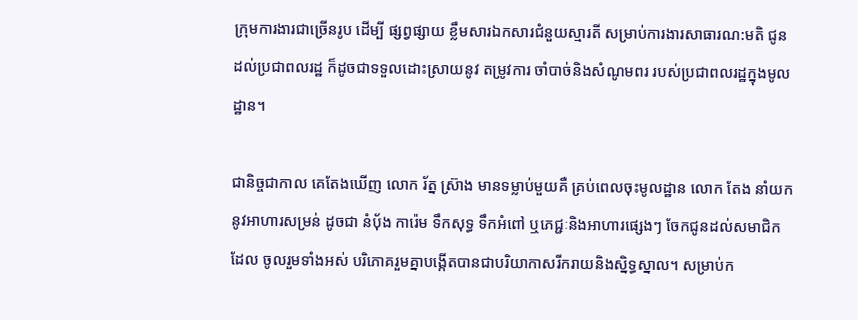ក្រុមការងារជាច្រើនរូប ដើម្បី ផ្សព្វផ្សាយ ខ្លឹមសារឯកសារជំនួយស្មារតី សម្រាប់ការងារសាធារណ:មតិ ជូនដល់ប្រជាពលរដ្ឋ ក៏ដូចជាទទួលដោះស្រាយនូវ តម្រូវការ ចាំបាច់និងសំណូមពរ របស់ប្រជាពលរដ្ឋក្នុងមូលដ្ឋាន។

ជានិច្ចជាកាល គេតែងឃើញ លោក រ័ត្ន ស្រ៊ាង មានទម្លាប់មួយគឺ គ្រប់ពេលចុះមូលដ្ឋាន លោក តែង នាំយកនូវអាហារសម្រន់ ដូចជា នំបុ័ង ការ៉េម ទឹកសុទ្ធ ទឹកអំពៅ ឬភេជ្ជៈនិងអាហារផ្សេងៗ ចែកជូនដល់សមាជិកដែល ចូលរួមទាំងអស់ បរិភោគរួមគ្នាបង្កើតបានជាបរិយាកាសរីករាយនិងស្និទ្ធស្នាល។ សម្រាប់ក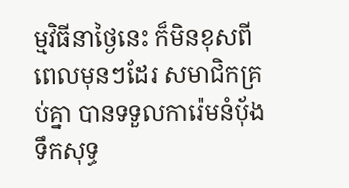ម្មវិធីនាថ្ងៃនេះ ក៏មិនខុសពី ពេលមុនៗដែរ សមាជិកគ្រប់គ្នា បានទទួលការ៉េមនំប៉័ងទឹកសុទ្ធ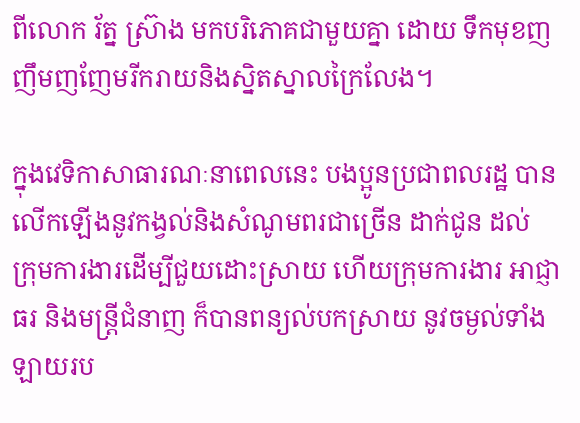ពីលោក រ័ត្ន ស្រ៊ាង មកបរិភោគជាមួយគ្នា ដោយ ទឹកមុខញញឹមញញែមរីករាយនិងស្និតស្នាលក្រៃលែង។

ក្នុងវេទិកាសាធារណៈនាពេលនេះ បងប្អូនប្រជាពលរដ្ឋ បានលើកឡើងនូវកង្វល់និងសំណូមពរជាច្រើន ដាក់ជូន ដល់ ក្រុមការងារដើម្បីជួយដោះស្រាយ ហើយក្រុមការងារ អាជ្ញាធរ និងមន្ត្រីជំនាញ ក៏បានពន្យល់បកស្រាយ នូវចម្ងល់ទាំងឡាយរប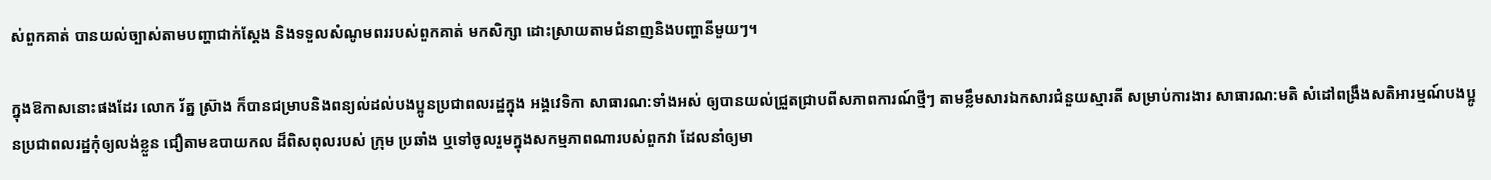ស់ពួកគាត់ បានយល់ច្បាស់តាមបញ្ហាជាក់ស្តែង និងទទួលសំណូមពររបស់ពួកគាត់ មកសិក្សា ដោះស្រាយតាមជំនាញនិងបញ្ហានីមួយៗ។

ក្នុងឱកាសនោះផងដែរ លោក រ័ត្ន ស៊្រាង ក៏បានជម្រាបនិងពន្យល់ដល់បងប្អូនប្រជាពលរដ្ឋក្នុង អង្គវេទិកា សាធារណ:ទាំងអស់ ឲ្យបានយល់ជ្រួតជ្រាបពីសភាពការណ៍ថ្មីៗ តាមខ្លឹមសារឯកសារជំនួយស្មារតី សម្រាប់ការងារ សាធារណ:មតិ សំដៅពង្រឹងសតិអារម្មណ៍បងប្អូនប្រជាពលរដ្ឋកុំឲ្យលង់ខ្លួន ជឿតាមឧបាយកល ដ៏ពិសពុលរបស់ ក្រុម ប្រឆាំង ឬទៅចូលរួមក្នុងសកម្មភាពណារបស់ពួកវា ដែលនាំឲ្យមា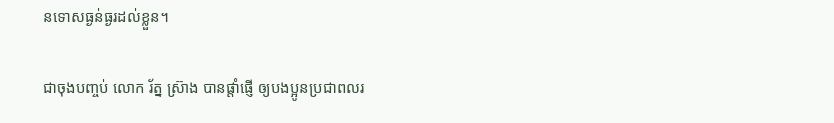នទោសធ្ងន់ធ្ងរដល់ខ្លួន។

ជាចុងបញ្ចប់ លោក រ័ត្ន ស្រ៊ាង បានផ្តាំផ្ញើ ឲ្យបងប្អូនប្រជាពលរ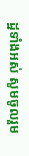ដ្ឋទាំងអស់ សូមចូលរួម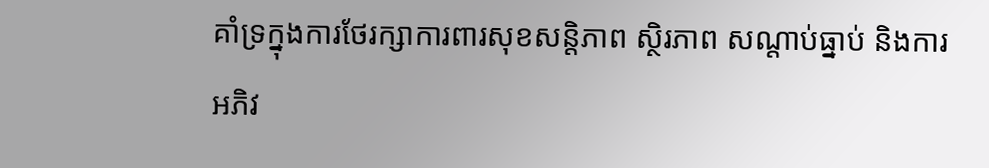គាំទ្រក្នុងការថែរក្សាការពារសុខសន្តិភាព ស្ថិរភាព សណ្តាប់ធ្នាប់ និងការអភិវ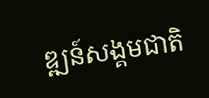ឌ្ឍន៍សង្គមជាតិ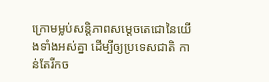ក្រោមម្លប់សន្តិភាពសម្តេចតេជោនៃយើងទាំងអស់គ្នា ដើម្បីឲ្យប្រទេសជាតិ កាន់តែរីកច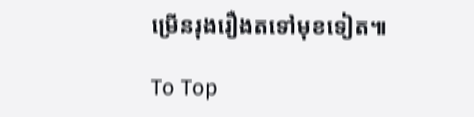ម្រើនរុងរឿងតទៅមុខទៀត៕

To Top